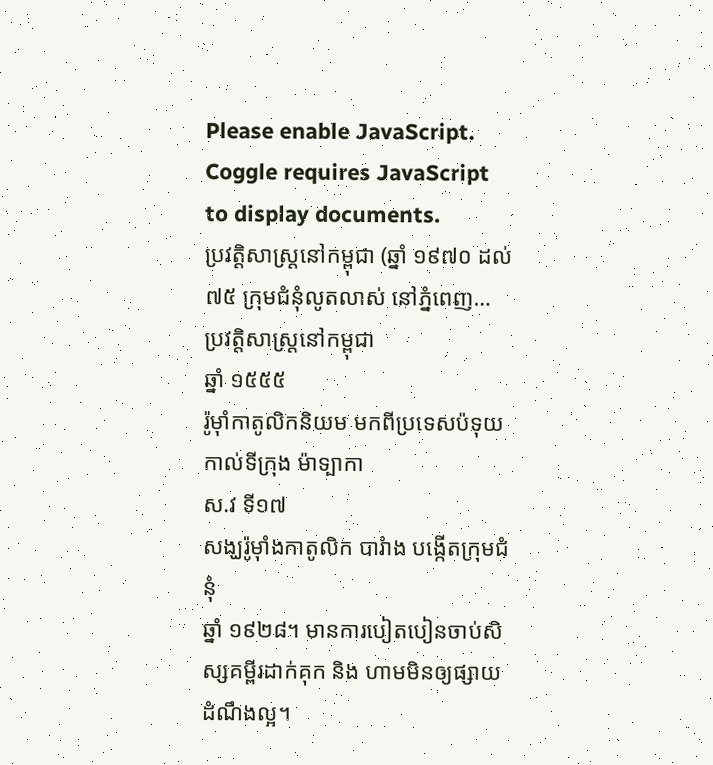Please enable JavaScript.
Coggle requires JavaScript to display documents.
ប្រវត្តិសាស្រ្តនៅកម្ពុជា (ឆ្នាំ ១៩៧០ ដល់ ៧៥ ក្រុមជំនុំលូតលាស់ នៅភ្នំពេញ…
ប្រវត្តិសាស្រ្តនៅកម្ពុជា
ឆ្នាំ ១៥៥៥
រ៉ូមុាំកាតូលិកនិយម មកពីប្រទេសប៉ទុយកាល់ទីក្រុង ម៉ាទ្បាកា
ស.វ ទី១៧
សង្ឃរ៉ូមុាំងកាតូលិក បារំាង បង្កើតក្រុមជំនុំ
ឆ្នាំ ១៩២៨។ មានការបៀតបៀនចាប់សិស្សគម្ពីរដាក់គុក និង ហាមមិនឲ្យផ្សាយដំណឹងល្អ។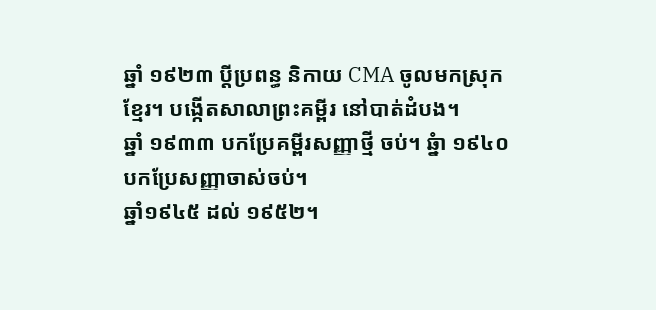ឆ្នាំ ១៩២៣ ប្តីប្រពន្ធ និកាយ CMA ចូលមកស្រុកខ្មែរ។ បង្កើតសាលាព្រះគម្ពីរ នៅបាត់ដំបង។
ឆ្នាំ ១៩៣៣ បកប្រែគម្ពីរសញ្ញាថ្មី ចប់។ ឆ្នំា ១៩៤០ បកប្រែសញ្ញាចាស់ចប់។
ឆ្នាំ១៩៤៥ ដល់ ១៩៥២។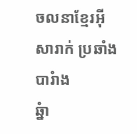ចលនាខ្មែរអុីសារាក់ ប្រឆាំងបារំាង
ឆ្នំា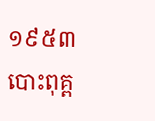១៩៥៣ បោះពុគ្ព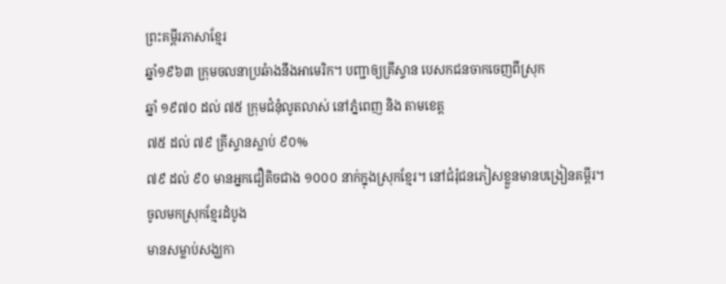ព្រះគម្ពីរភាសាខ្មែរ
ឆ្នាំ១៩៦៣ ក្រុមចលនាប្រឆំាងនឹងអាមេរិក។ បញ្ជាឲ្យគ្រីស្ទាន បេសកជនចាកចេញពីស្រុក
ឆ្នាំ ១៩៧០ ដល់ ៧៥ ក្រុមជំនុំលូតលាស់ នៅភ្នំពេញ និង តាមខេត្ត
៧៥ ដល់ ៧៩ គ្រីស្ទានស្លាប់ ៩០%
៧៩ ដល់ ៩០ មានអ្នកជឿតិចជាង ១០០០ នាក់ក្នុងស្រុកខ្មែរ។ នៅជំរុំជនភៀសខ្លួនមានបង្រៀនគម្ពីរ។
ចូលមកស្រុកខ្មែរដំបូង
មានសម្លាប់សង្ឃកា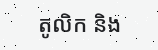តូលិក និង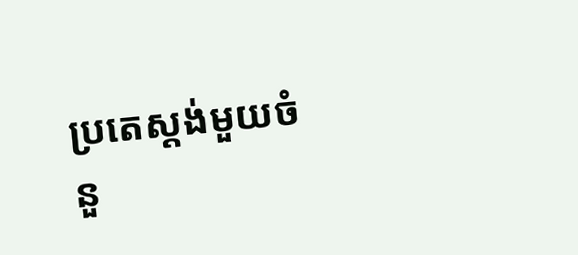ប្រតេស្តង់មួយចំនួ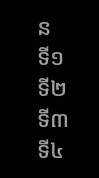ន
ទី១
ទី២
ទី៣
ទី៤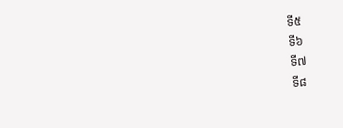ទី៥
ទី៦
ទី៧
ទី៨